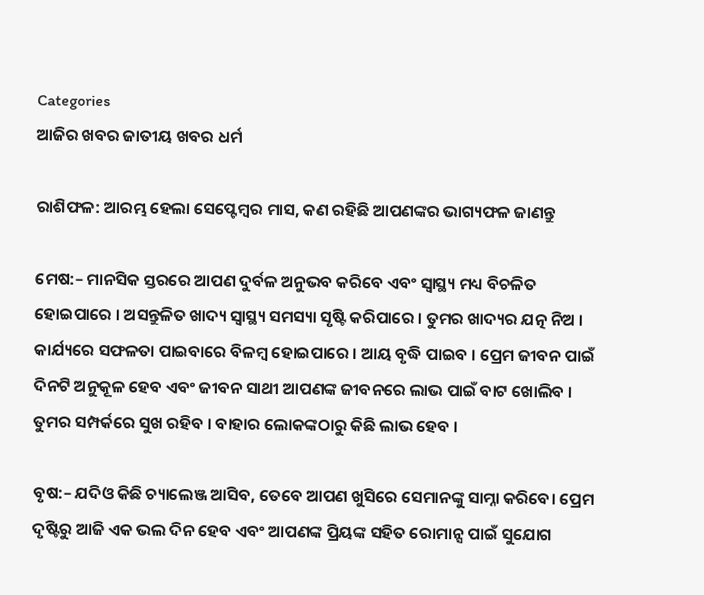Categories
ଆଜିର ଖବର ଜାତୀୟ ଖବର ଧର୍ମ

ରାଶିଫଳ: ଆରମ୍ଭ ହେଲା ସେପ୍ଟେମ୍ବର ମାସ, କଣ ରହିଛି ଆପଣଙ୍କର ଭାଗ୍ୟଫଳ ଜାଣନ୍ତୁ

ମେଷ:– ମାନସିକ ସ୍ତରରେ ଆପଣ ଦୁର୍ବଳ ଅନୁଭବ କରିବେ ଏବଂ ସ୍ୱାସ୍ଥ୍ୟ ମଧ୍ୟ ବିଚଳିତ ହୋଇପାରେ । ଅସନ୍ତୁଳିତ ଖାଦ୍ୟ ସ୍ୱାସ୍ଥ୍ୟ ସମସ୍ୟା ସୃଷ୍ଟି କରିପାରେ । ତୁମର ଖାଦ୍ୟର ଯତ୍ନ ନିଅ । କାର୍ଯ୍ୟରେ ସଫଳତା ପାଇବାରେ ବିଳମ୍ବ ହୋଇପାରେ । ଆୟ ବୃଦ୍ଧି ପାଇବ । ପ୍ରେମ ଜୀବନ ପାଇଁ ଦିନଟି ଅନୁକୂଳ ହେବ ଏବଂ ଜୀବନ ସାଥୀ ଆପଣଙ୍କ ଜୀବନରେ ଲାଭ ପାଇଁ ବାଟ ଖୋଲିବ । ତୁମର ସମ୍ପର୍କରେ ସୁଖ ରହିବ । ବାହାର ଲୋକଙ୍କଠାରୁ କିଛି ଲାଭ ହେବ ।

ବୃଷ:– ଯଦିଓ କିଛି ଚ୍ୟାଲେଞ୍ଜ ଆସିବ, ତେବେ ଆପଣ ଖୁସିରେ ସେମାନଙ୍କୁ ସାମ୍ନା କରିବେ। ପ୍ରେମ ଦୃଷ୍ଟିରୁ ଆଜି ଏକ ଭଲ ଦିନ ହେବ ଏବଂ ଆପଣଙ୍କ ପ୍ରିୟଙ୍କ ସହିତ ରୋମାନ୍ସ ପାଇଁ ସୁଯୋଗ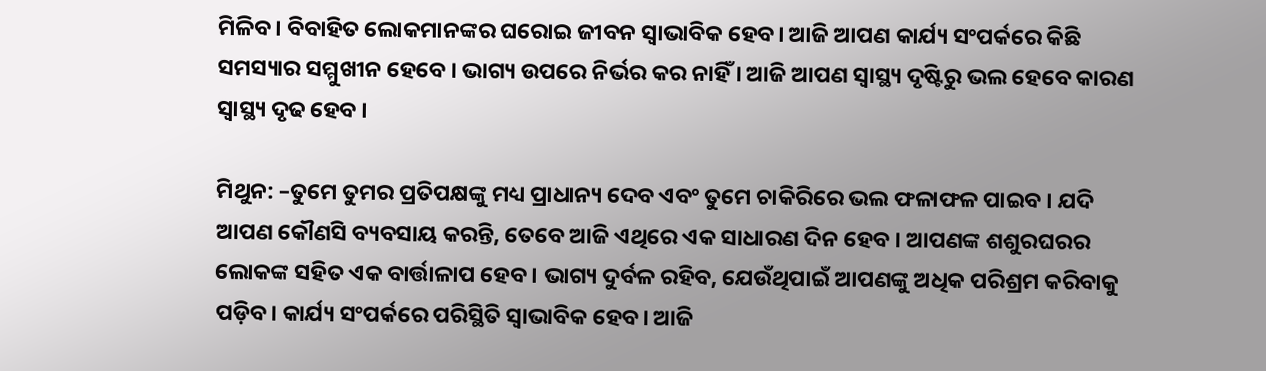ମିଳିବ। ବିବାହିତ ଲୋକମାନଙ୍କର ଘରୋଇ ଜୀବନ ସ୍ୱାଭାବିକ ହେବ। ଆଜି ଆପଣ କାର୍ଯ୍ୟ ସଂପର୍କରେ କିଛି ସମସ୍ୟାର ସମ୍ମୁଖୀନ ହେବେ । ଭାଗ୍ୟ ଉପରେ ନିର୍ଭର କର ନାହିଁ । ଆଜି ଆପଣ ସ୍ୱାସ୍ଥ୍ୟ ଦୃଷ୍ଟିରୁ ଭଲ ହେବେ କାରଣ ସ୍ୱାସ୍ଥ୍ୟ ଦୃଢ ହେବ ।

ମିଥୁନ: –ତୁମେ ତୁମର ପ୍ରତିପକ୍ଷଙ୍କୁ ମଧ୍ୟ ପ୍ରାଧାନ୍ୟ ଦେବ ଏବଂ ତୁମେ ଚାକିରିରେ ଭଲ ଫଳାଫଳ ପାଇବ । ଯଦି ଆପଣ କୌଣସି ବ୍ୟବସାୟ କରନ୍ତି, ତେବେ ଆଜି ଏଥିରେ ଏକ ସାଧାରଣ ଦିନ ହେବ । ଆପଣଙ୍କ ଶଶୁରଘରର ଲୋକଙ୍କ ସହିତ ଏକ ବାର୍ତ୍ତାଳାପ ହେବ । ଭାଗ୍ୟ ଦୁର୍ବଳ ରହିବ, ଯେଉଁଥିପାଇଁ ଆପଣଙ୍କୁ ଅଧିକ ପରିଶ୍ରମ କରିବାକୁ ପଡ଼ିବ। କାର୍ଯ୍ୟ ସଂପର୍କରେ ପରିସ୍ଥିତି ସ୍ୱାଭାବିକ ହେବ। ଆଜି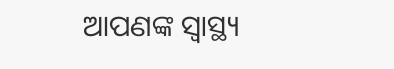ଆପଣଙ୍କ ସ୍ୱାସ୍ଥ୍ୟ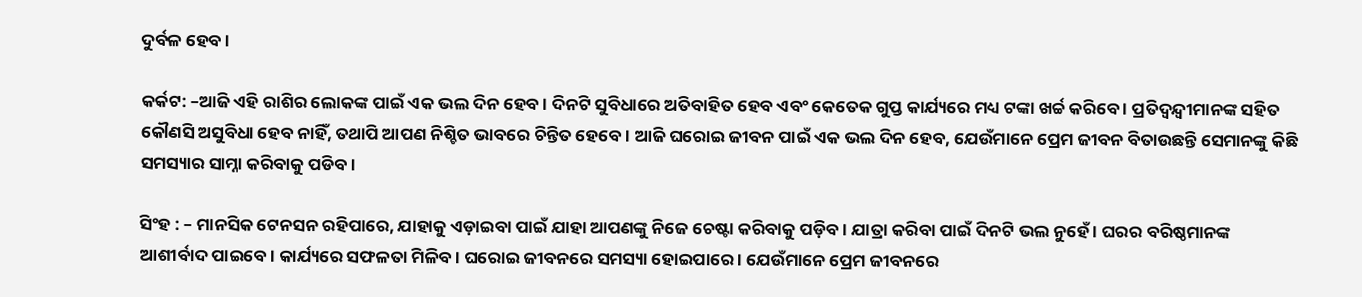ଦୁର୍ବଳ ହେବ ।

କର୍କଟ: –ଆଜି ଏହି ରାଶିର ଲୋକଙ୍କ ପାଇଁ ଏକ ଭଲ ଦିନ ହେବ । ଦିନଟି ସୁବିଧାରେ ଅତିବାହିତ ହେବ ଏବଂ କେତେକ ଗୁପ୍ତ କାର୍ଯ୍ୟରେ ମଧ୍ୟ ଟଙ୍କା ଖର୍ଚ୍ଚ କରିବେ । ପ୍ରତିଦ୍ୱନ୍ଦ୍ୱୀମାନଙ୍କ ସହିତ କୌଣସି ଅସୁବିଧା ହେବ ନାହିଁ, ତଥାପି ଆପଣ ନିଶ୍ଚିତ ଭାବରେ ଚିନ୍ତିତ ହେବେ । ଆଜି ଘରୋଇ ଜୀବନ ପାଇଁ ଏକ ଭଲ ଦିନ ହେବ, ଯେଉଁମାନେ ପ୍ରେମ ଜୀବନ ବିତାଉଛନ୍ତି ସେମାନଙ୍କୁ କିଛି ସମସ୍ୟାର ସାମ୍ନା କରିବାକୁ ପଡିବ।

ସିଂହ : – ମାନସିକ ଟେନସନ ରହିପାରେ, ଯାହାକୁ ଏଡ଼ାଇବା ପାଇଁ ଯାହା ଆପଣଙ୍କୁ ନିଜେ ଚେଷ୍ଟା କରିବାକୁ ପଡ଼ିବ । ଯାତ୍ରା କରିବା ପାଇଁ ଦିନଟି ଭଲ ନୁହେଁ । ଘରର ବରିଷ୍ଠମାନଙ୍କ ଆଶୀର୍ବାଦ ପାଇବେ। କାର୍ଯ୍ୟରେ ସଫଳତା ମିଳିବ । ଘରୋଇ ଜୀବନରେ ସମସ୍ୟା ହୋଇପାରେ । ଯେଉଁମାନେ ପ୍ରେମ ଜୀବନରେ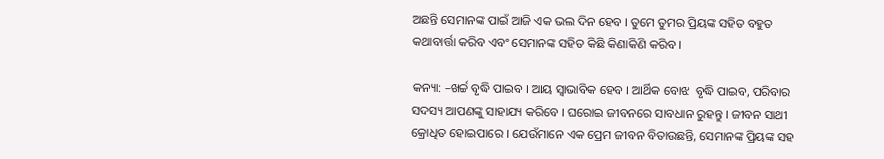ଅଛନ୍ତି ସେମାନଙ୍କ ପାଇଁ ଆଜି ଏକ ଭଲ ଦିନ ହେବ । ତୁମେ ତୁମର ପ୍ରିୟଙ୍କ ସହିତ ବହୁତ କଥାବାର୍ତ୍ତା କରିବ ଏବଂ ସେମାନଙ୍କ ସହିତ କିଛି କିଣାକିଣି କରିବ ।

କନ୍ୟା: –ଖର୍ଚ୍ଚ ବୃଦ୍ଧି ପାଇବ । ଆୟ ସ୍ୱାଭାବିକ ହେବ । ଆର୍ଥିକ ବୋଝ  ବୃଦ୍ଧି ପାଇବ, ପରିବାର ସଦସ୍ୟ ଆପଣଙ୍କୁ ସାହାଯ୍ୟ କରିବେ । ଘରୋଇ ଜୀବନରେ ସାବଧାନ ରୁହନ୍ତୁ । ଜୀବନ ସାଥୀ କ୍ରୋଧିତ ହୋଇପାରେ । ଯେଉଁମାନେ ଏକ ପ୍ରେମ ଜୀବନ ବିତାଉଛନ୍ତି, ସେମାନଙ୍କ ପ୍ରିୟଙ୍କ ସହ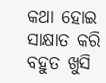କଥା ହୋଇ ସାକ୍ଷାତ କରି ବହୁତ ଖୁସି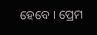ହେବେ । ପ୍ରେମ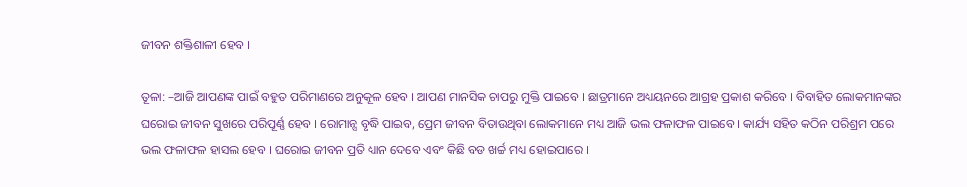ଜୀବନ ଶକ୍ତିଶାଳୀ ହେବ ।

ତୂଳା: –ଆଜି ଆପଣଙ୍କ ପାଇଁ ବହୁତ ପରିମାଣରେ ଅନୁକୂଳ ହେବ । ଆପଣ ମାନସିକ ଚାପରୁ ମୁକ୍ତି ପାଇବେ । ଛାତ୍ରମାନେ ଅଧ୍ୟୟନରେ ଆଗ୍ରହ ପ୍ରକାଶ କରିବେ । ବିବାହିତ ଲୋକମାନଙ୍କର ଘରୋଇ ଜୀବନ ସୁଖରେ ପରିପୂର୍ଣ୍ଣ ହେବ । ରୋମାନ୍ସ ବୃଦ୍ଧି ପାଇବ, ପ୍ରେମ ଜୀବନ ବିତାଉଥିବା ଲୋକମାନେ ମଧ୍ୟ ଆଜି ଭଲ ଫଳାଫଳ ପାଇବେ । କାର୍ଯ୍ୟ ସହିତ କଠିନ ପରିଶ୍ରମ ପରେ ଭଲ ଫଳାଫଳ ହାସଲ ହେବ । ଘରୋଇ ଜୀବନ ପ୍ରତି ଧ୍ୟାନ ଦେବେ ଏବଂ କିଛି ବଡ ଖର୍ଚ୍ଚ ମଧ୍ୟ ହୋଇପାରେ ।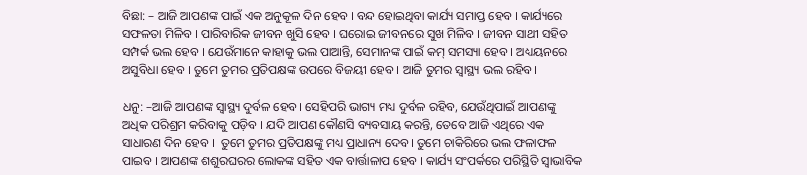ବିଛା: – ଆଜି ଆପଣଙ୍କ ପାଇଁ ଏକ ଅନୁକୂଳ ଦିନ ହେବ । ବନ୍ଦ ହୋଇଥିବା କାର୍ଯ୍ୟ ସମାପ୍ତ ହେବ । କାର୍ଯ୍ୟରେ ସଫଳତା ମିଳିବ । ପାରିବାରିକ ଜୀବନ ଖୁସି ହେବ । ଘରୋଇ ଜୀବନରେ ସୁଖ ମିଳିବ । ଜୀବନ ସାଥୀ ସହିତ ସମ୍ପର୍କ ଭଲ ହେବ । ଯେଉଁମାନେ କାହାକୁ ଭଲ ପାଆନ୍ତି, ସେମାନଙ୍କ ପାଇଁ କମ୍ ସମସ୍ୟା ହେବ । ଅଧ୍ୟୟନରେ ଅସୁବିଧା ହେବ । ତୁମେ ତୁମର ପ୍ରତିପକ୍ଷଙ୍କ ଉପରେ ବିଜୟୀ ହେବ । ଆଜି ତୁମର ସ୍ୱାସ୍ଥ୍ୟ ଭଲ ରହିବ।

ଧନୁ: –ଆଜି ଆପଣଙ୍କ ସ୍ୱାସ୍ଥ୍ୟ ଦୁର୍ବଳ ହେବ। ସେହିପରି ଭାଗ୍ୟ ମଧ୍ୟ ଦୁର୍ବଳ ରହିବ, ଯେଉଁଥିପାଇଁ ଆପଣଙ୍କୁ ଅଧିକ ପରିଶ୍ରମ କରିବାକୁ ପଡ଼ିବ । ଯଦି ଆପଣ କୌଣସି ବ୍ୟବସାୟ କରନ୍ତି, ତେବେ ଆଜି ଏଥିରେ ଏକ ସାଧାରଣ ଦିନ ହେବ ।  ତୁମେ ତୁମର ପ୍ରତିପକ୍ଷଙ୍କୁ ମଧ୍ୟ ପ୍ରାଧାନ୍ୟ ଦେବ। ତୁମେ ଚାକିରିରେ ଭଲ ଫଳାଫଳ ପାଇବ । ଆପଣଙ୍କ ଶଶୁରଘରର ଲୋକଙ୍କ ସହିତ ଏକ ବାର୍ତ୍ତାଳାପ ହେବ । କାର୍ଯ୍ୟ ସଂପର୍କରେ ପରିସ୍ଥିତି ସ୍ୱାଭାବିକ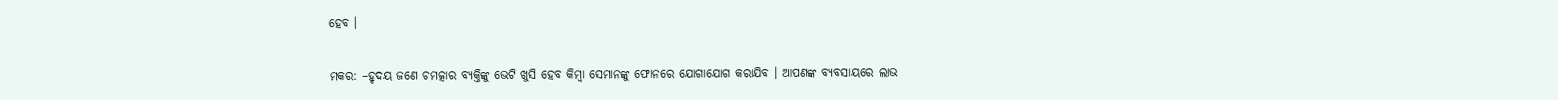ହେବ ।

ମକର: –ହୃଦୟ ଜଣେ ଚମତ୍କାର ବ୍ୟକ୍ତିଙ୍କୁ ଭେଟି ଖୁସି ହେବ କିମ୍ବା ସେମାନଙ୍କୁ ଫୋନରେ ଯୋଗାଯୋଗ କରାଯିବ । ଆପଣଙ୍କ ବ୍ୟବସାୟରେ ଲାଭ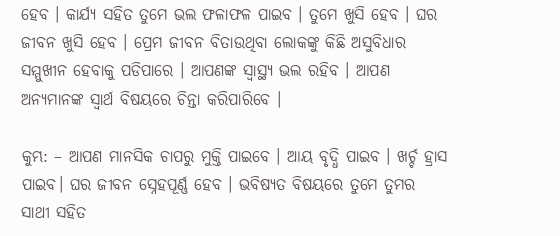ହେବ । କାର୍ଯ୍ୟ ସହିତ ତୁମେ ଭଲ ଫଳାଫଳ ପାଇବ । ତୁମେ ଖୁସି ହେବ । ଘର ଜୀବନ ଖୁସି ହେବ । ପ୍ରେମ ଜୀବନ ବିତାଉଥିବା ଲୋକଙ୍କୁ କିଛି ଅସୁବିଧାର ସମ୍ମୁଖୀନ ହେବାକୁ ପଡିପାରେ । ଆପଣଙ୍କ ସ୍ୱାସ୍ଥ୍ୟ ଭଲ ରହିବ । ଆପଣ ଅନ୍ୟମାନଙ୍କ ସ୍ୱାର୍ଥ ବିଷୟରେ ଚିନ୍ତା କରିପାରିବେ ।

କୁମ୍ଭ: – ଆପଣ ମାନସିକ ଚାପରୁ ମୁକ୍ତି ପାଇବେ । ଆୟ ବୃଦ୍ଧି ପାଇବ । ଖର୍ଚ୍ଚ ହ୍ରାସ ପାଇବ। ଘର ଜୀବନ ସ୍ନେହପୂର୍ଣ୍ଣ ହେବ । ଭବିଷ୍ୟତ ବିଷୟରେ ତୁମେ ତୁମର ସାଥୀ ସହିତ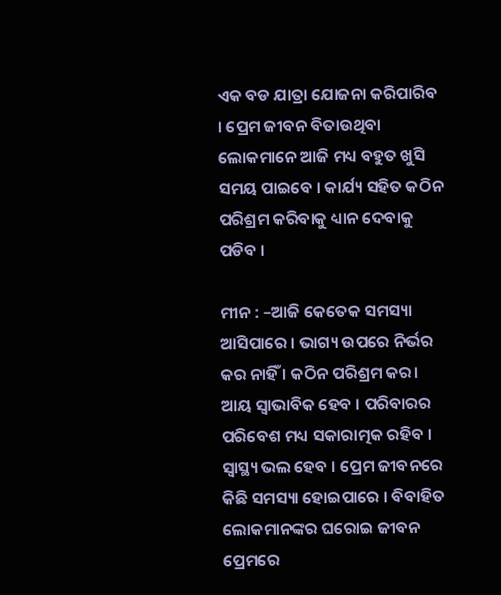ଏକ ବଡ ଯାତ୍ରା ଯୋଜନା କରିପାରିବ । ପ୍ରେମ ଜୀବନ ବିତାଉଥିବା ଲୋକମାନେ ଆଜି ମଧ୍ୟ ବହୁତ ଖୁସି ସମୟ ପାଇବେ । କାର୍ଯ୍ୟ ସହିତ କଠିନ ପରିଶ୍ରମ କରିବାକୁ ଧ୍ୟାନ ଦେବାକୁ ପଡିବ ।

ମୀନ : –ଆଜି କେତେକ ସମସ୍ୟା ଆସିପାରେ । ଭାଗ୍ୟ ଉପରେ ନିର୍ଭର କର ନାହିଁ । କଠିନ ପରିଶ୍ରମ କର। ଆୟ ସ୍ୱାଭାବିକ ହେବ । ପରିବାରର ପରିବେଶ ମଧ୍ୟ ସକାରାତ୍ମକ ରହିବ । ସ୍ୱାସ୍ଥ୍ୟ ଭଲ ହେବ । ପ୍ରେମ ଜୀବନରେ କିଛି ସମସ୍ୟା ହୋଇପାରେ । ବିବାହିତ ଲୋକମାନଙ୍କର ଘରୋଇ ଜୀବନ ପ୍ରେମରେ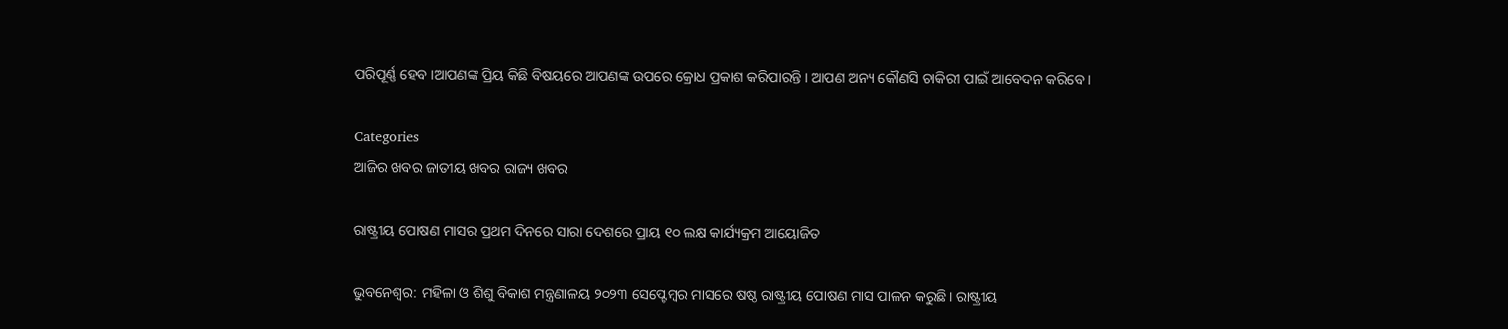ପରିପୂର୍ଣ୍ଣ ହେବ ।ଆପଣଙ୍କ ପ୍ରିୟ କିଛି ବିଷୟରେ ଆପଣଙ୍କ ଉପରେ କ୍ରୋଧ ପ୍ରକାଶ କରିପାରନ୍ତି । ଆପଣ ଅନ୍ୟ କୌଣସି ଚାକିରୀ ପାଇଁ ଆବେଦନ କରିବେ ।

Categories
ଆଜିର ଖବର ଜାତୀୟ ଖବର ରାଜ୍ୟ ଖବର

ରାଷ୍ଟ୍ରୀୟ ପୋଷଣ ମାସର ପ୍ରଥମ ଦିନରେ ସାରା ଦେଶରେ ପ୍ରାୟ ୧୦ ଲକ୍ଷ କାର୍ଯ୍ୟକ୍ରମ ଆୟୋଜିତ

ଭୁବନେଶ୍ଵର: ମହିଳା ଓ ଶିଶୁ ବିକାଶ ମନ୍ତ୍ରଣାଳୟ ୨୦୨୩ ସେପ୍ଟେମ୍ବର ମାସରେ ଷଷ୍ଠ ରାଷ୍ଟ୍ରୀୟ ପୋଷଣ ମାସ ପାଳନ କରୁଛି। ରାଷ୍ଟ୍ରୀୟ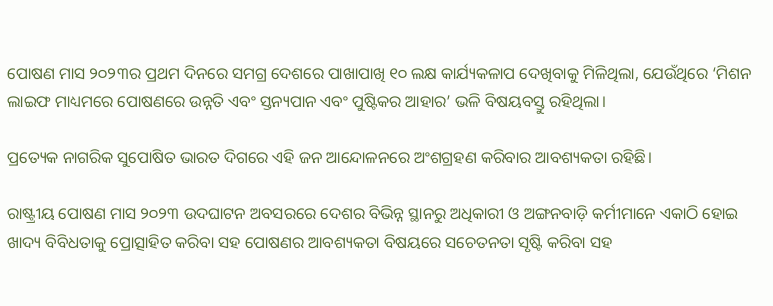ପୋଷଣ ମାସ ୨୦୨୩ର ପ୍ରଥମ ଦିନରେ ସମଗ୍ର ଦେଶରେ ପାଖାପାଖି ୧୦ ଲକ୍ଷ କାର୍ଯ୍ୟକଳାପ ଦେଖିବାକୁ ମିଳିଥିଲା, ଯେଉଁଥିରେ ‘ମିଶନ ଲାଇଫ ମାଧ୍ୟମରେ ପୋଷଣରେ ଉନ୍ନତି ଏବଂ ସ୍ତନ୍ୟପାନ ଏବଂ ପୁଷ୍ଟିକର ଆହାର’ ଭଳି ବିଷୟବସ୍ତୁ ରହିଥିଲା।

ପ୍ରତ୍ୟେକ ନାଗରିକ ସୁପୋଷିତ ଭାରତ ଦିଗରେ ଏହି ଜନ ଆନ୍ଦୋଳନରେ ଅଂଶଗ୍ରହଣ କରିବାର ଆବଶ୍ୟକତା ରହିଛି।

ରାଷ୍ଟ୍ରୀୟ ପୋଷଣ ମାସ ୨୦୨୩ ଉଦଘାଟନ ଅବସରରେ ଦେଶର ବିଭିନ୍ନ ସ୍ଥାନରୁ ଅଧିକାରୀ ଓ ଅଙ୍ଗନବାଡ଼ି କର୍ମୀମାନେ ଏକାଠି ହୋଇ ଖାଦ୍ୟ ବିବିଧତାକୁ ପ୍ରୋତ୍ସାହିତ କରିବା ସହ ପୋଷଣର ଆବଶ୍ୟକତା ବିଷୟରେ ସଚେତନତା ସୃଷ୍ଟି କରିବା ସହ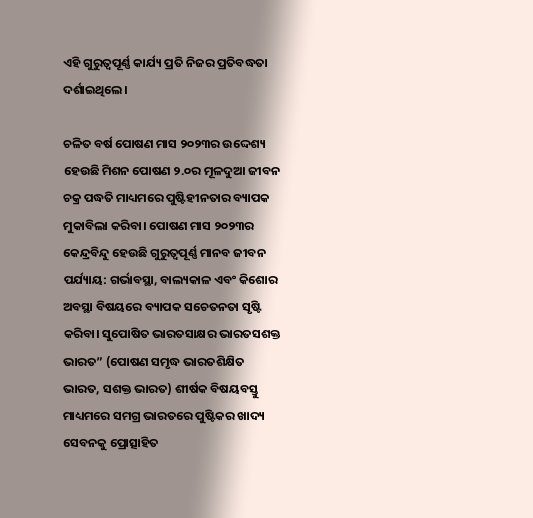ଏହି ଗୁରୁତ୍ୱପୂର୍ଣ୍ଣ କାର୍ଯ୍ୟ ପ୍ରତି ନିଜର ପ୍ରତିବଦ୍ଧତା ଦର୍ଶାଇଥିଲେ।

ଚଳିତ ବର୍ଷ ପୋଷଣ ମାସ ୨୦୨୩ର ଉଦ୍ଦେଶ୍ୟ ହେଉଛି ମିଶନ ପୋଷଣ ୨.୦ର ମୂଳଦୁଆ ଜୀବନ ଚକ୍ର ପଦ୍ଧତି ମାଧ୍ୟମରେ ପୁଷ୍ଟିହୀନତାର ବ୍ୟାପକ ମୁକାବିଲା କରିବା। ପୋଷଣ ମାସ ୨୦୨୩ର କେନ୍ଦ୍ରବିନ୍ଦୁ ହେଉଛି ଗୁରୁତ୍ୱପୂର୍ଣ୍ଣ ମାନବ ଜୀବନ ପର୍ଯ୍ୟାୟ: ଗର୍ଭାବସ୍ଥା, ବାଲ୍ୟକାଳ ଏବଂ କିଶୋର ଅବସ୍ଥା ବିଷୟରେ ବ୍ୟାପକ ସଚେତନତା ସୃଷ୍ଟି କରିବା। ସୁପୋଷିତ ଭାରତସାକ୍ଷର ଭାରତସଶକ୍ତ ଭାରତ” (ପୋଷଣ ସମୃଦ୍ଧ ଭାରତଶିକ୍ଷିତ ଭାରତ, ସଶକ୍ତ ଭାରତ) ଶୀର୍ଷକ ବିଷୟବସ୍ତୁ ମାଧ୍ୟମରେ ସମଗ୍ର ଭାରତରେ ପୁଷ୍ଟିକର ଖାଦ୍ୟ ସେବନକୁ ପ୍ରୋତ୍ସାହିତ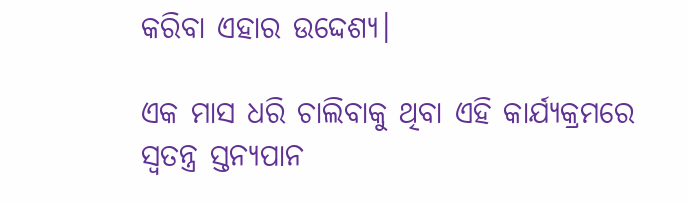କରିବା ଏହାର ଉଦ୍ଦେଶ୍ୟ।

ଏକ ମାସ ଧରି ଚାଲିବାକୁ ଥିବା ଏହି କାର୍ଯ୍ୟକ୍ରମରେ ସ୍ୱତନ୍ତ୍ର ସ୍ତନ୍ୟପାନ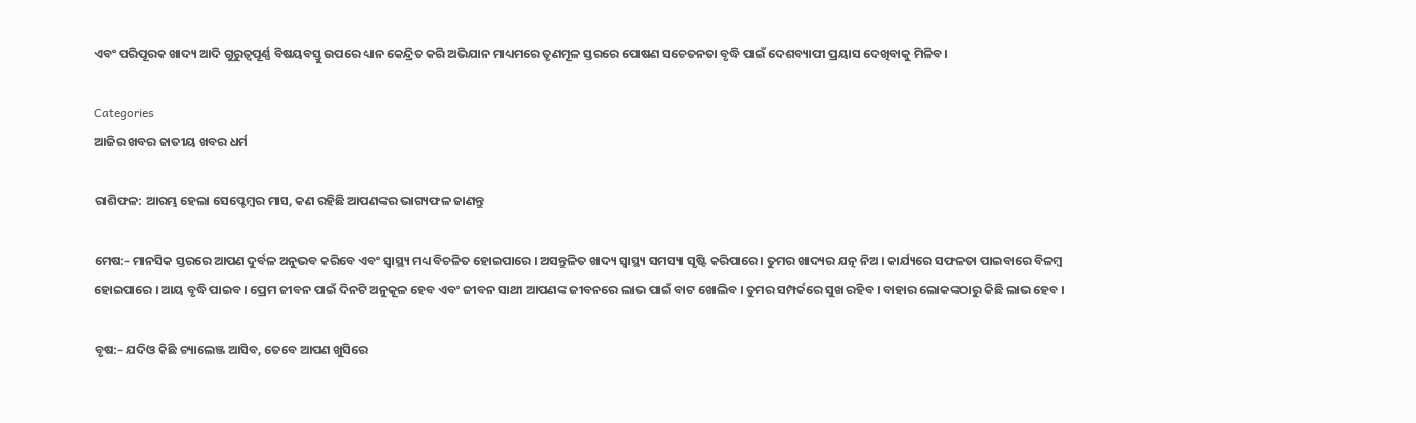ଏବଂ ପରିପୂରକ ଖାଦ୍ୟ ଆଦି ଗୁରୁତ୍ୱପୂର୍ଣ୍ଣ ବିଷୟବସ୍ତୁ ଉପରେ ଧ୍ୟାନ କେନ୍ଦ୍ରିତ କରି ଅଭିଯାନ ମାଧ୍ୟମରେ ତୃଣମୂଳ ସ୍ତରରେ ପୋଷଣ ସଚେତନତା ବୃଦ୍ଧି ପାଇଁ ଦେଶବ୍ୟାପୀ ପ୍ରୟାସ ଦେଖିବାକୁ ମିଳିବ।

Categories
ଆଜିର ଖବର ଜାତୀୟ ଖବର ଧର୍ମ

ରାଶିଫଳ: ଆରମ୍ଭ ହେଲା ସେପ୍ଟେମ୍ବର ମାସ, କଣ ରହିଛି ଆପଣଙ୍କର ଭାଗ୍ୟଫଳ ଜାଣନ୍ତୁ

ମେଷ:– ମାନସିକ ସ୍ତରରେ ଆପଣ ଦୁର୍ବଳ ଅନୁଭବ କରିବେ ଏବଂ ସ୍ୱାସ୍ଥ୍ୟ ମଧ୍ୟ ବିଚଳିତ ହୋଇପାରେ । ଅସନ୍ତୁଳିତ ଖାଦ୍ୟ ସ୍ୱାସ୍ଥ୍ୟ ସମସ୍ୟା ସୃଷ୍ଟି କରିପାରେ । ତୁମର ଖାଦ୍ୟର ଯତ୍ନ ନିଅ । କାର୍ଯ୍ୟରେ ସଫଳତା ପାଇବାରେ ବିଳମ୍ବ ହୋଇପାରେ । ଆୟ ବୃଦ୍ଧି ପାଇବ । ପ୍ରେମ ଜୀବନ ପାଇଁ ଦିନଟି ଅନୁକୂଳ ହେବ ଏବଂ ଜୀବନ ସାଥୀ ଆପଣଙ୍କ ଜୀବନରେ ଲାଭ ପାଇଁ ବାଟ ଖୋଲିବ । ତୁମର ସମ୍ପର୍କରେ ସୁଖ ରହିବ । ବାହାର ଲୋକଙ୍କଠାରୁ କିଛି ଲାଭ ହେବ ।

ବୃଷ:– ଯଦିଓ କିଛି ଚ୍ୟାଲେଞ୍ଜ ଆସିବ, ତେବେ ଆପଣ ଖୁସିରେ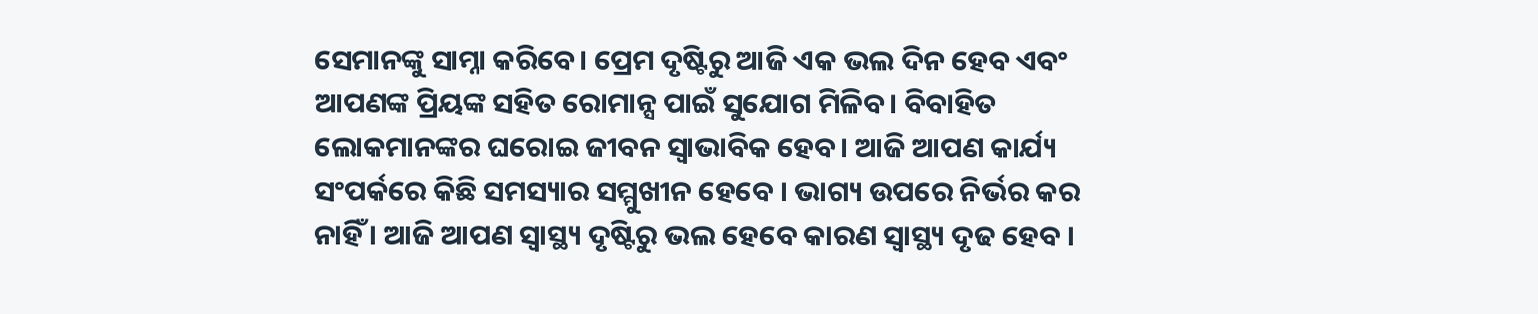ସେମାନଙ୍କୁ ସାମ୍ନା କରିବେ। ପ୍ରେମ ଦୃଷ୍ଟିରୁ ଆଜି ଏକ ଭଲ ଦିନ ହେବ ଏବଂ ଆପଣଙ୍କ ପ୍ରିୟଙ୍କ ସହିତ ରୋମାନ୍ସ ପାଇଁ ସୁଯୋଗ ମିଳିବ। ବିବାହିତ ଲୋକମାନଙ୍କର ଘରୋଇ ଜୀବନ ସ୍ୱାଭାବିକ ହେବ। ଆଜି ଆପଣ କାର୍ଯ୍ୟ ସଂପର୍କରେ କିଛି ସମସ୍ୟାର ସମ୍ମୁଖୀନ ହେବେ । ଭାଗ୍ୟ ଉପରେ ନିର୍ଭର କର ନାହିଁ । ଆଜି ଆପଣ ସ୍ୱାସ୍ଥ୍ୟ ଦୃଷ୍ଟିରୁ ଭଲ ହେବେ କାରଣ ସ୍ୱାସ୍ଥ୍ୟ ଦୃଢ ହେବ ।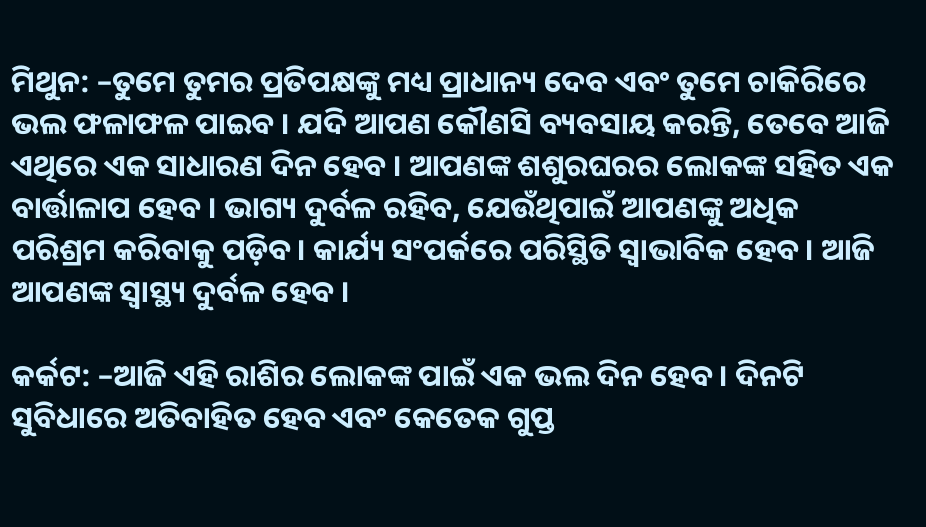ମିଥୁନ: –ତୁମେ ତୁମର ପ୍ରତିପକ୍ଷଙ୍କୁ ମଧ୍ୟ ପ୍ରାଧାନ୍ୟ ଦେବ ଏବଂ ତୁମେ ଚାକିରିରେ ଭଲ ଫଳାଫଳ ପାଇବ । ଯଦି ଆପଣ କୌଣସି ବ୍ୟବସାୟ କରନ୍ତି, ତେବେ ଆଜି ଏଥିରେ ଏକ ସାଧାରଣ ଦିନ ହେବ । ଆପଣଙ୍କ ଶଶୁରଘରର ଲୋକଙ୍କ ସହିତ ଏକ ବାର୍ତ୍ତାଳାପ ହେବ । ଭାଗ୍ୟ ଦୁର୍ବଳ ରହିବ, ଯେଉଁଥିପାଇଁ ଆପଣଙ୍କୁ ଅଧିକ ପରିଶ୍ରମ କରିବାକୁ ପଡ଼ିବ। କାର୍ଯ୍ୟ ସଂପର୍କରେ ପରିସ୍ଥିତି ସ୍ୱାଭାବିକ ହେବ। ଆଜି ଆପଣଙ୍କ ସ୍ୱାସ୍ଥ୍ୟ ଦୁର୍ବଳ ହେବ ।

କର୍କଟ: –ଆଜି ଏହି ରାଶିର ଲୋକଙ୍କ ପାଇଁ ଏକ ଭଲ ଦିନ ହେବ । ଦିନଟି ସୁବିଧାରେ ଅତିବାହିତ ହେବ ଏବଂ କେତେକ ଗୁପ୍ତ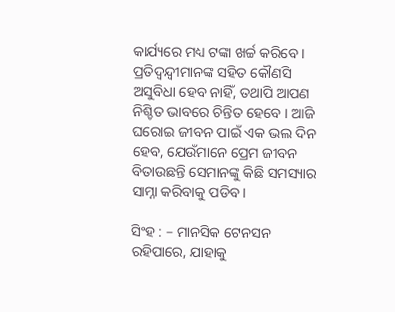କାର୍ଯ୍ୟରେ ମଧ୍ୟ ଟଙ୍କା ଖର୍ଚ୍ଚ କରିବେ । ପ୍ରତିଦ୍ୱନ୍ଦ୍ୱୀମାନଙ୍କ ସହିତ କୌଣସି ଅସୁବିଧା ହେବ ନାହିଁ, ତଥାପି ଆପଣ ନିଶ୍ଚିତ ଭାବରେ ଚିନ୍ତିତ ହେବେ । ଆଜି ଘରୋଇ ଜୀବନ ପାଇଁ ଏକ ଭଲ ଦିନ ହେବ, ଯେଉଁମାନେ ପ୍ରେମ ଜୀବନ ବିତାଉଛନ୍ତି ସେମାନଙ୍କୁ କିଛି ସମସ୍ୟାର ସାମ୍ନା କରିବାକୁ ପଡିବ।

ସିଂହ : – ମାନସିକ ଟେନସନ ରହିପାରେ, ଯାହାକୁ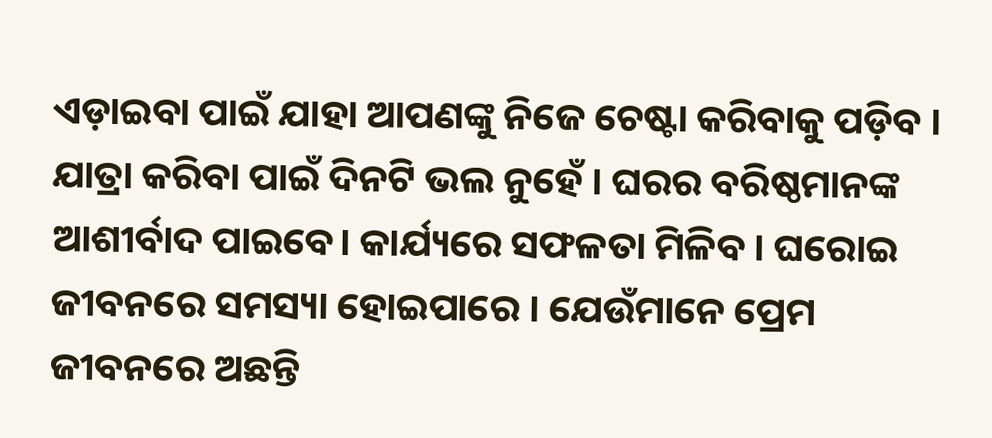ଏଡ଼ାଇବା ପାଇଁ ଯାହା ଆପଣଙ୍କୁ ନିଜେ ଚେଷ୍ଟା କରିବାକୁ ପଡ଼ିବ । ଯାତ୍ରା କରିବା ପାଇଁ ଦିନଟି ଭଲ ନୁହେଁ । ଘରର ବରିଷ୍ଠମାନଙ୍କ ଆଶୀର୍ବାଦ ପାଇବେ। କାର୍ଯ୍ୟରେ ସଫଳତା ମିଳିବ । ଘରୋଇ ଜୀବନରେ ସମସ୍ୟା ହୋଇପାରେ । ଯେଉଁମାନେ ପ୍ରେମ ଜୀବନରେ ଅଛନ୍ତି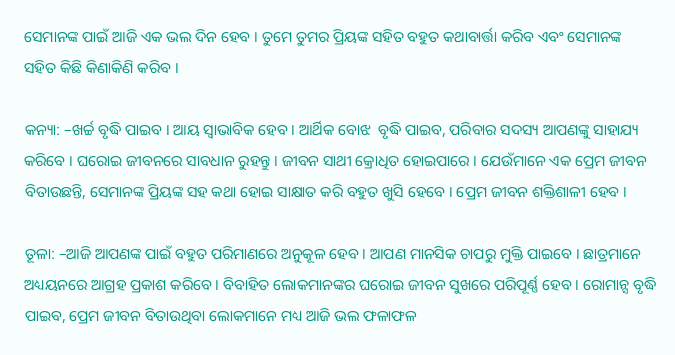ସେମାନଙ୍କ ପାଇଁ ଆଜି ଏକ ଭଲ ଦିନ ହେବ । ତୁମେ ତୁମର ପ୍ରିୟଙ୍କ ସହିତ ବହୁତ କଥାବାର୍ତ୍ତା କରିବ ଏବଂ ସେମାନଙ୍କ ସହିତ କିଛି କିଣାକିଣି କରିବ ।

କନ୍ୟା: –ଖର୍ଚ୍ଚ ବୃଦ୍ଧି ପାଇବ । ଆୟ ସ୍ୱାଭାବିକ ହେବ । ଆର୍ଥିକ ବୋଝ  ବୃଦ୍ଧି ପାଇବ, ପରିବାର ସଦସ୍ୟ ଆପଣଙ୍କୁ ସାହାଯ୍ୟ କରିବେ । ଘରୋଇ ଜୀବନରେ ସାବଧାନ ରୁହନ୍ତୁ । ଜୀବନ ସାଥୀ କ୍ରୋଧିତ ହୋଇପାରେ । ଯେଉଁମାନେ ଏକ ପ୍ରେମ ଜୀବନ ବିତାଉଛନ୍ତି, ସେମାନଙ୍କ ପ୍ରିୟଙ୍କ ସହ କଥା ହୋଇ ସାକ୍ଷାତ କରି ବହୁତ ଖୁସି ହେବେ । ପ୍ରେମ ଜୀବନ ଶକ୍ତିଶାଳୀ ହେବ ।

ତୂଳା: –ଆଜି ଆପଣଙ୍କ ପାଇଁ ବହୁତ ପରିମାଣରେ ଅନୁକୂଳ ହେବ । ଆପଣ ମାନସିକ ଚାପରୁ ମୁକ୍ତି ପାଇବେ । ଛାତ୍ରମାନେ ଅଧ୍ୟୟନରେ ଆଗ୍ରହ ପ୍ରକାଶ କରିବେ । ବିବାହିତ ଲୋକମାନଙ୍କର ଘରୋଇ ଜୀବନ ସୁଖରେ ପରିପୂର୍ଣ୍ଣ ହେବ । ରୋମାନ୍ସ ବୃଦ୍ଧି ପାଇବ, ପ୍ରେମ ଜୀବନ ବିତାଉଥିବା ଲୋକମାନେ ମଧ୍ୟ ଆଜି ଭଲ ଫଳାଫଳ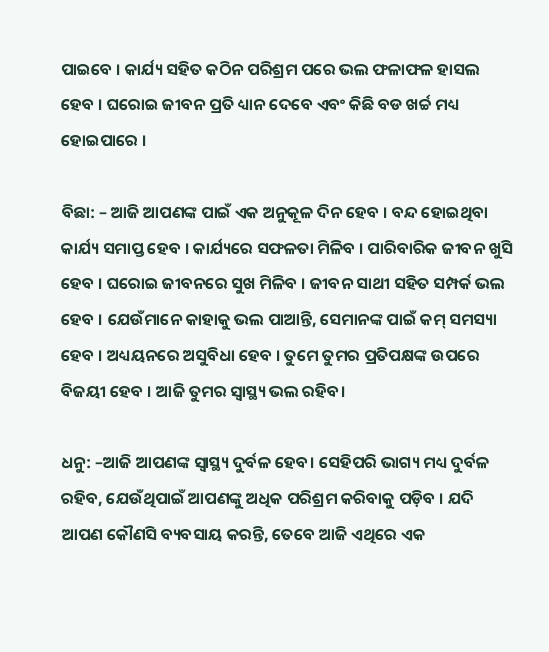ପାଇବେ । କାର୍ଯ୍ୟ ସହିତ କଠିନ ପରିଶ୍ରମ ପରେ ଭଲ ଫଳାଫଳ ହାସଲ ହେବ । ଘରୋଇ ଜୀବନ ପ୍ରତି ଧ୍ୟାନ ଦେବେ ଏବଂ କିଛି ବଡ ଖର୍ଚ୍ଚ ମଧ୍ୟ ହୋଇପାରେ ।

ବିଛା: – ଆଜି ଆପଣଙ୍କ ପାଇଁ ଏକ ଅନୁକୂଳ ଦିନ ହେବ । ବନ୍ଦ ହୋଇଥିବା କାର୍ଯ୍ୟ ସମାପ୍ତ ହେବ । କାର୍ଯ୍ୟରେ ସଫଳତା ମିଳିବ । ପାରିବାରିକ ଜୀବନ ଖୁସି ହେବ । ଘରୋଇ ଜୀବନରେ ସୁଖ ମିଳିବ । ଜୀବନ ସାଥୀ ସହିତ ସମ୍ପର୍କ ଭଲ ହେବ । ଯେଉଁମାନେ କାହାକୁ ଭଲ ପାଆନ୍ତି, ସେମାନଙ୍କ ପାଇଁ କମ୍ ସମସ୍ୟା ହେବ । ଅଧ୍ୟୟନରେ ଅସୁବିଧା ହେବ । ତୁମେ ତୁମର ପ୍ରତିପକ୍ଷଙ୍କ ଉପରେ ବିଜୟୀ ହେବ । ଆଜି ତୁମର ସ୍ୱାସ୍ଥ୍ୟ ଭଲ ରହିବ।

ଧନୁ: –ଆଜି ଆପଣଙ୍କ ସ୍ୱାସ୍ଥ୍ୟ ଦୁର୍ବଳ ହେବ। ସେହିପରି ଭାଗ୍ୟ ମଧ୍ୟ ଦୁର୍ବଳ ରହିବ, ଯେଉଁଥିପାଇଁ ଆପଣଙ୍କୁ ଅଧିକ ପରିଶ୍ରମ କରିବାକୁ ପଡ଼ିବ । ଯଦି ଆପଣ କୌଣସି ବ୍ୟବସାୟ କରନ୍ତି, ତେବେ ଆଜି ଏଥିରେ ଏକ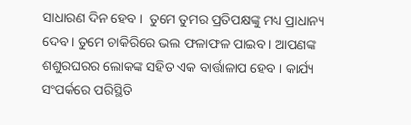ସାଧାରଣ ଦିନ ହେବ ।  ତୁମେ ତୁମର ପ୍ରତିପକ୍ଷଙ୍କୁ ମଧ୍ୟ ପ୍ରାଧାନ୍ୟ ଦେବ। ତୁମେ ଚାକିରିରେ ଭଲ ଫଳାଫଳ ପାଇବ । ଆପଣଙ୍କ ଶଶୁରଘରର ଲୋକଙ୍କ ସହିତ ଏକ ବାର୍ତ୍ତାଳାପ ହେବ । କାର୍ଯ୍ୟ ସଂପର୍କରେ ପରିସ୍ଥିତି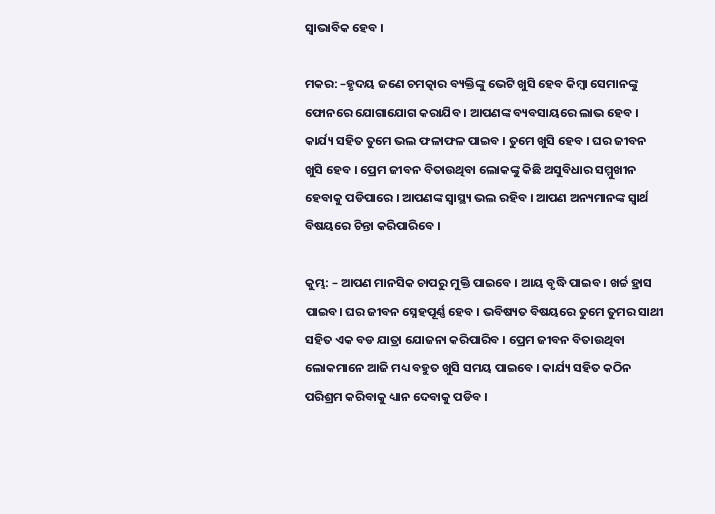ସ୍ୱାଭାବିକ ହେବ ।

ମକର: –ହୃଦୟ ଜଣେ ଚମତ୍କାର ବ୍ୟକ୍ତିଙ୍କୁ ଭେଟି ଖୁସି ହେବ କିମ୍ବା ସେମାନଙ୍କୁ ଫୋନରେ ଯୋଗାଯୋଗ କରାଯିବ । ଆପଣଙ୍କ ବ୍ୟବସାୟରେ ଲାଭ ହେବ । କାର୍ଯ୍ୟ ସହିତ ତୁମେ ଭଲ ଫଳାଫଳ ପାଇବ । ତୁମେ ଖୁସି ହେବ । ଘର ଜୀବନ ଖୁସି ହେବ । ପ୍ରେମ ଜୀବନ ବିତାଉଥିବା ଲୋକଙ୍କୁ କିଛି ଅସୁବିଧାର ସମ୍ମୁଖୀନ ହେବାକୁ ପଡିପାରେ । ଆପଣଙ୍କ ସ୍ୱାସ୍ଥ୍ୟ ଭଲ ରହିବ । ଆପଣ ଅନ୍ୟମାନଙ୍କ ସ୍ୱାର୍ଥ ବିଷୟରେ ଚିନ୍ତା କରିପାରିବେ ।

କୁମ୍ଭ: – ଆପଣ ମାନସିକ ଚାପରୁ ମୁକ୍ତି ପାଇବେ । ଆୟ ବୃଦ୍ଧି ପାଇବ । ଖର୍ଚ୍ଚ ହ୍ରାସ ପାଇବ। ଘର ଜୀବନ ସ୍ନେହପୂର୍ଣ୍ଣ ହେବ । ଭବିଷ୍ୟତ ବିଷୟରେ ତୁମେ ତୁମର ସାଥୀ ସହିତ ଏକ ବଡ ଯାତ୍ରା ଯୋଜନା କରିପାରିବ । ପ୍ରେମ ଜୀବନ ବିତାଉଥିବା ଲୋକମାନେ ଆଜି ମଧ୍ୟ ବହୁତ ଖୁସି ସମୟ ପାଇବେ । କାର୍ଯ୍ୟ ସହିତ କଠିନ ପରିଶ୍ରମ କରିବାକୁ ଧ୍ୟାନ ଦେବାକୁ ପଡିବ ।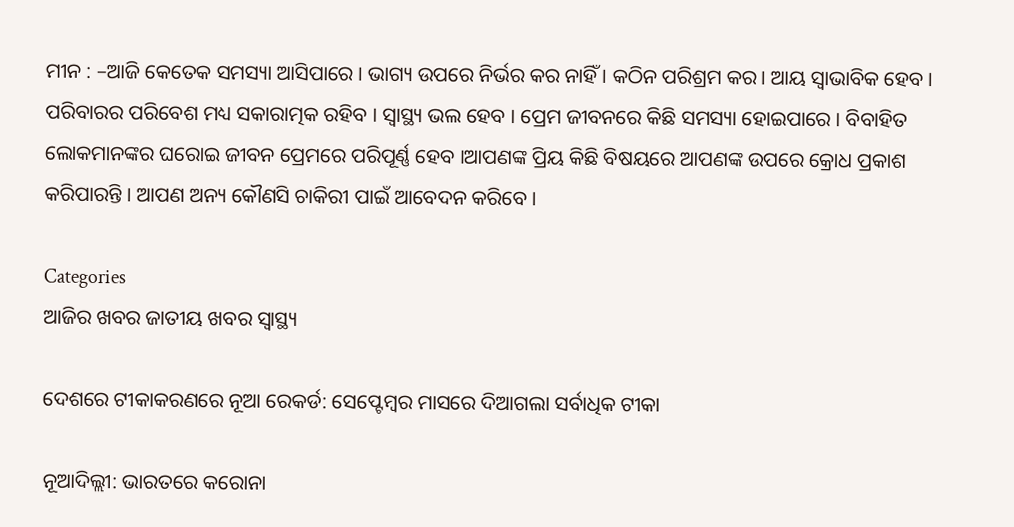ମୀନ : –ଆଜି କେତେକ ସମସ୍ୟା ଆସିପାରେ । ଭାଗ୍ୟ ଉପରେ ନିର୍ଭର କର ନାହିଁ । କଠିନ ପରିଶ୍ରମ କର। ଆୟ ସ୍ୱାଭାବିକ ହେବ । ପରିବାରର ପରିବେଶ ମଧ୍ୟ ସକାରାତ୍ମକ ରହିବ । ସ୍ୱାସ୍ଥ୍ୟ ଭଲ ହେବ । ପ୍ରେମ ଜୀବନରେ କିଛି ସମସ୍ୟା ହୋଇପାରେ । ବିବାହିତ ଲୋକମାନଙ୍କର ଘରୋଇ ଜୀବନ ପ୍ରେମରେ ପରିପୂର୍ଣ୍ଣ ହେବ ।ଆପଣଙ୍କ ପ୍ରିୟ କିଛି ବିଷୟରେ ଆପଣଙ୍କ ଉପରେ କ୍ରୋଧ ପ୍ରକାଶ କରିପାରନ୍ତି । ଆପଣ ଅନ୍ୟ କୌଣସି ଚାକିରୀ ପାଇଁ ଆବେଦନ କରିବେ ।

Categories
ଆଜିର ଖବର ଜାତୀୟ ଖବର ସ୍ବାସ୍ଥ୍ୟ

ଦେଶରେ ଟୀକାକରଣରେ ନୂଆ ରେକର୍ଡ: ସେପ୍ଟେମ୍ବର ମାସରେ ଦିଆଗଲା ସର୍ବାଧିକ ଟୀକା

ନୂଆଦିଲ୍ଲୀ: ଭାରତରେ କରୋନା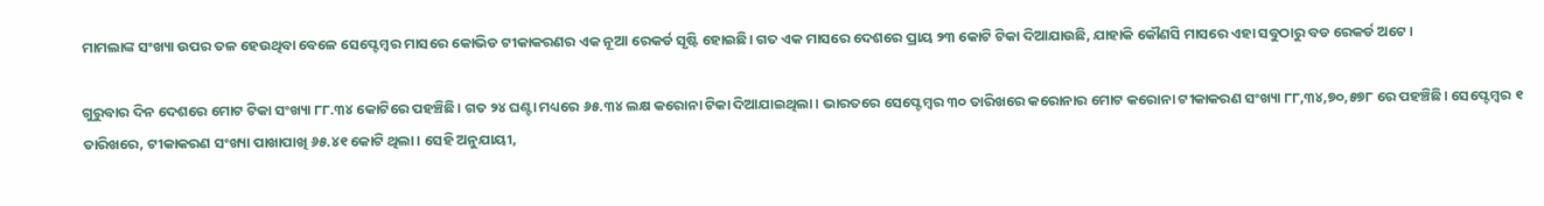ମାମଲାଙ୍କ ସଂଖ୍ୟା ଉପର ତଳ ହେଉଥିବା ବେଳେ ସେପ୍ଟେମ୍ବର ମାସରେ କୋଭିଡ ଟୀକାକରଣର ଏକ ନୂଆ ରେକର୍ଡ ସୃଷ୍ଟି ହୋଇଛି। ଗତ ଏକ ମାସରେ ଦେଶରେ ପ୍ରାୟ ୨୩ କୋଟି ଟିକା ଦିଆଯାଉଛି, ଯାହାକି କୌଣସି ମାସରେ ଏହା ସବୁଠାରୁ ବଡ ରେକର୍ଡ ଅଟେ।

ଗୁରୁବାର ଦିନ ଦେଶରେ ମୋଟ ଟିକା ସଂଖ୍ୟା ୮୮.୩୪ କୋଟିରେ ପହଞ୍ଚିଛି। ଗତ ୨୪ ଘଣ୍ଟା ମଧ୍ୟରେ ୬୫.୩୪ ଲକ୍ଷ କରୋନା ଟିକା ଦିଆଯାଇଥିଲା। ଭାରତରେ ସେପ୍ଟେମ୍ବର ୩୦ ତାରିଖରେ କରୋନାର ମୋଟ କରୋନା ଟୀକାକରଣ ସଂଖ୍ୟା ୮୮,୩୪,୭୦,୫୭୮ ରେ ପହଞ୍ଚିଛି। ସେପ୍ଟେମ୍ବର ୧ ତାରିଖରେ, ଟୀକାକରଣ ସଂଖ୍ୟା ପାଖାପାଖି ୬୫.୪୧ କୋଟି ଥିଲା। ସେହି ଅନୁଯାୟୀ,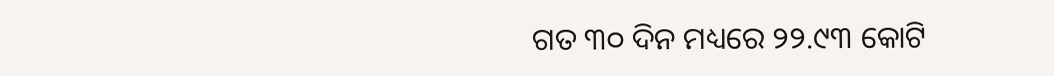ଗତ ୩୦ ଦିନ ମଧ୍ୟରେ ୨୨.୯୩ କୋଟି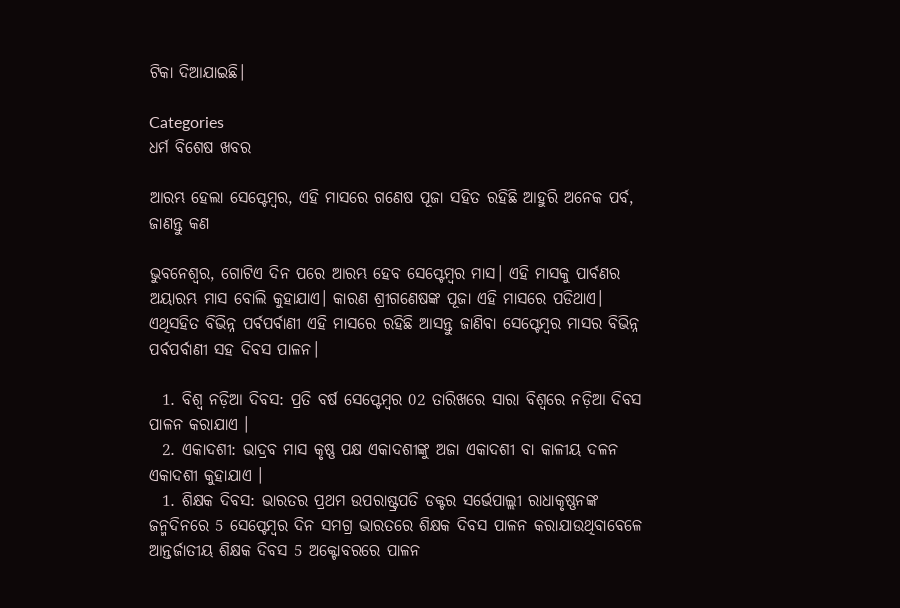ଟିକା ଦିଆଯାଇଛି।

Categories
ଧର୍ମ ବିଶେଷ ଖବର

ଆରମ୍ଭ ହେଲା ସେପ୍ଟେମ୍ବର, ଏହି ମାସରେ ଗଣେଷ ପୂଜା ସହିତ ରହିଛି ଆହୁରି ଅନେକ ପର୍ବ, ଜାଣନ୍ତୁ କଣ

ଭୁବନେଶ୍ବର, ଗୋଟିଏ ଦିନ ପରେ ଆରମ୍ଭ ହେବ ସେପ୍ଟେମ୍ବର ମାସ। ଏହି ମାସକୁ ପାର୍ବଣର ଅୟାରମ୍ଭ ମାସ ବୋଲି କୁହାଯାଏ। କାରଣ ଶ୍ରୀଗଣେଷଙ୍କ ପୂଜା ଏହି ମାସରେ ପଡିଥାଏ। ଏଥିସହିତ ବିଭିନ୍ନ ପର୍ବପର୍ବାଣୀ ଏହି ମାସରେ ରହିଛି ଆସନ୍ତୁ ଜାଣିବା ସେପ୍ଟେମ୍ବର ମାସର ବିଭିନ୍ନ ପର୍ବପର୍ବାଣୀ ସହ ଦିବସ ପାଳନ।

  1. ବିଶ୍ୱ ନଡ଼ିଆ ଦିବସ: ପ୍ରତି ବର୍ଷ ସେପ୍ଟେମ୍ବର 02 ତାରିଖରେ ସାରା ବିଶ୍ୱରେ ନଡ଼ିଆ ଦିବସ ପାଳନ କରାଯାଏ ।
  2. ଏକାଦଶୀ: ଭାଦ୍ରବ ମାସ କୃଷ୍ଣ ପକ୍ଷ ଏକାଦଶୀଙ୍କୁ ଅଜା ଏକାଦଶୀ ବା କାଳୀୟ ଦଳନ ଏକାଦଶୀ କୁହାଯାଏ ।
  1. ଶିକ୍ଷକ ଦିବସ: ଭାରତର ପ୍ରଥମ ଉପରାଷ୍ଟ୍ରପତି ଡକ୍ଟର ସର୍ଭେପାଲ୍ଲୀ ରାଧାକୃଷ୍ଣନଙ୍କ ଜନ୍ମଦିନରେ 5 ସେପ୍ଟେମ୍ବର ଦିନ ସମଗ୍ର ଭାରତରେ ଶିକ୍ଷକ ଦିବସ ପାଳନ କରାଯାଉଥିବାବେଳେ ଆନ୍ତର୍ଜାତୀୟ ଶିକ୍ଷକ ଦିବସ 5 ଅକ୍ଟୋବରରେ ପାଳନ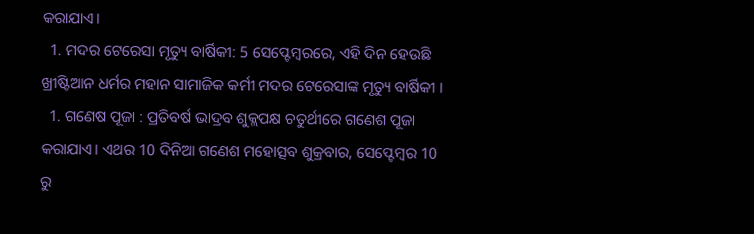କରାଯାଏ।
  1. ମଦର ଟେରେସା ମୃତ୍ୟୁ ବାର୍ଷିକୀ: 5 ସେପ୍ଟେମ୍ବରରେ, ଏହି ଦିନ ହେଉଛି ଖ୍ରୀଷ୍ଟିଆନ ଧର୍ମର ମହାନ ସାମାଜିକ କର୍ମୀ ମଦର ଟେରେସାଙ୍କ ମୃତ୍ୟୁ ବାର୍ଷିକୀ ।
  1. ଗଣେଷ ପୂଜା : ପ୍ରତିବର୍ଷ ଭାଦ୍ରବ ଶୁକ୍ଲପକ୍ଷ ଚତୁର୍ଥୀରେ ଗଣେଶ ପୂଜା କରାଯାଏ। ଏଥର 10 ଦିନିଆ ଗଣେଶ ମହୋତ୍ସବ ଶୁକ୍ରବାର, ସେପ୍ଟେମ୍ବର 10 ରୁ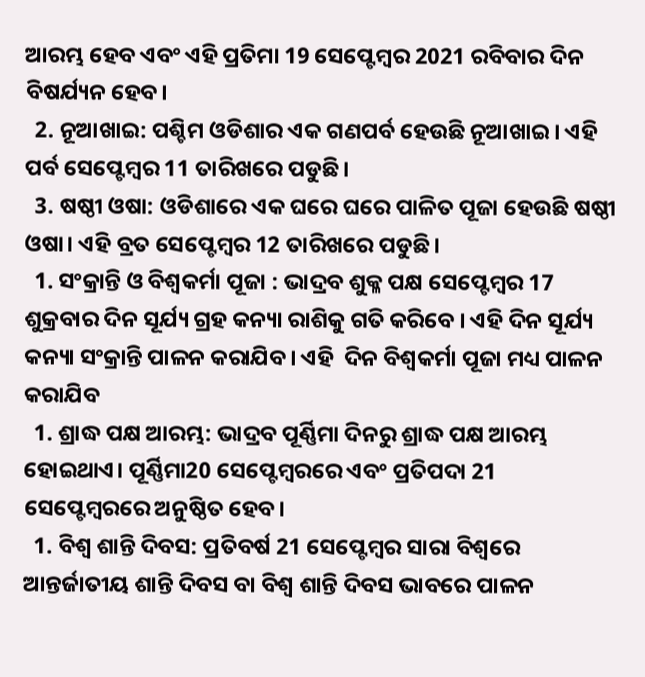ଆରମ୍ଭ ହେବ ଏବଂ ଏହି ପ୍ରତିମା 19 ସେପ୍ଟେମ୍ବର 2021 ରବିବାର ଦିନ ବିଷର୍ଯ୍ୟନ ହେବ।
  2. ନୂଆଖାଇ: ପଶ୍ଚିମ ଓଡିଶାର ଏକ ଗଣପର୍ବ ହେଉଛି ନୂଆଖାଇ। ଏହି ପର୍ବ ସେପ୍ଟେମ୍ବର 11 ତାରିଖରେ ପଡୁଛି।
  3. ଷଷ୍ଠୀ ଓଷା: ଓଡିଶାରେ ଏକ ଘରେ ଘରେ ପାଳିତ ପୂଜା ହେଉଛି ଷଷ୍ଠୀ ଓଷା। ଏହି ବ୍ରତ ସେପ୍ଟେମ୍ବର 12 ତାରିଖରେ ପଡୁଛି।
  1. ସଂକ୍ରାନ୍ତି ଓ ବିଶ୍ବକର୍ମା ପୂଜା : ଭାଦ୍ରବ ଶୁକ୍ଳ ପକ୍ଷ ସେପ୍ଟେମ୍ବର 17 ଶୁକ୍ରବାର ଦିନ ସୂର୍ଯ୍ୟ ଗ୍ରହ କନ୍ୟା ରାଶିକୁ ଗତି କରିବେ । ଏହି ଦିନ ସୂର୍ଯ୍ୟ କନ୍ୟା ସଂକ୍ରାନ୍ତି ପାଳନ କରାଯିବ। ଏହି  ଦିନ ବିଶ୍ବକର୍ମା ପୂଜା ମଧ୍ୟ ପାଳନ କରାଯିବ
  1. ଶ୍ରାଦ୍ଧ ପକ୍ଷ ଆରମ୍ଭ: ଭାଦ୍ରବ ପୂର୍ଣ୍ଣିମା ଦିନରୁ ଶ୍ରାଦ୍ଧ ପକ୍ଷ ଆରମ୍ଭ ହୋଇଥାଏ। ପୂର୍ଣ୍ଣିମା20 ସେପ୍ଟେମ୍ବରରେ ଏବଂ ପ୍ରତିପଦା 21 ସେପ୍ଟେମ୍ବରରେ ଅନୁଷ୍ଠିତ ହେବ।
  1. ବିଶ୍ୱ ଶାନ୍ତି ଦିବସ: ପ୍ରତିବର୍ଷ 21 ସେପ୍ଟେମ୍ବର ସାରା ବିଶ୍ୱରେ ଆନ୍ତର୍ଜାତୀୟ ଶାନ୍ତି ଦିବସ ବା ବିଶ୍ୱ ଶାନ୍ତି ଦିବସ ଭାବରେ ପାଳନ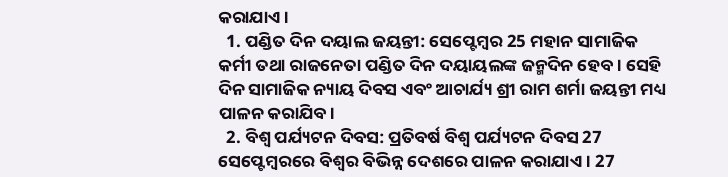କରାଯାଏ ।
  1. ପଣ୍ଡିତ ଦିନ ଦୟାଲ ଜୟନ୍ତୀ: ସେପ୍ଟେମ୍ବର 25 ମହାନ ସାମାଜିକ କର୍ମୀ ତଥା ରାଜନେତା ପଣ୍ଡିତ ଦିନ ଦୟାୟଲଙ୍କ ଜନ୍ମଦିନ ହେବ। ସେହି ଦିନ ସାମାଜିକ ନ୍ୟାୟ ଦିବସ ଏବଂ ଆଚାର୍ଯ୍ୟ ଶ୍ରୀ ରାମ ଶର୍ମା ଜୟନ୍ତୀ ମଧ୍ୟ ପାଳନ କରାଯିବ।
  2. ବିଶ୍ୱ ପର୍ଯ୍ୟଟନ ଦିବସ: ପ୍ରତିବର୍ଷ ବିଶ୍ୱ ପର୍ଯ୍ୟଟନ ଦିବସ 27 ସେପ୍ଟେମ୍ବରରେ ବିଶ୍ବର ବିଭିନ୍ନ ଦେଶରେ ପାଳନ କରାଯାଏ । 27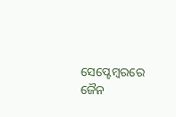ସେପ୍ଟେମ୍ବରରେ ଜୈନ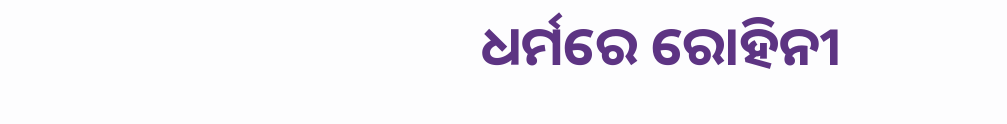ଧର୍ମରେ ରୋହିନୀ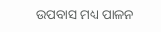ଉପବାସ ମଧ୍ୟ ପାଳନ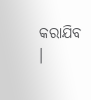କରାଯିବ ।